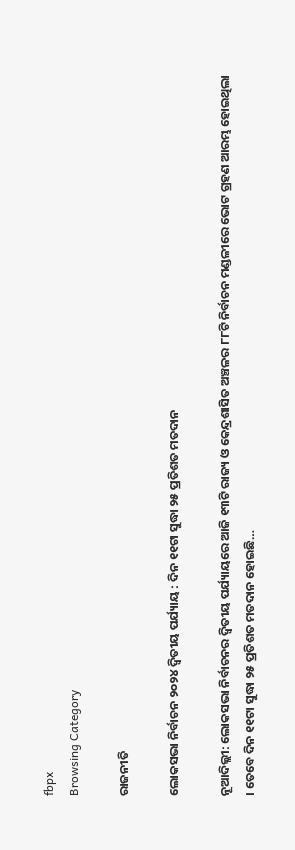fbpx
Browsing Category

ରାଜନୀତି

ଲୋକସଭା ନିର୍ବାଚନ ୨୦୨୪ ଦ୍ୱିତୀୟ ପର୍ଯ୍ୟାୟ : ଦିନ ୧୧ଟା ସୁଦ୍ଧା ୨୫ ପ୍ରତିଶତ ମତଦାନ

ନୂଆଦିଲ୍ଲୀ: ଲୋକସଭା ନିର୍ବାଚନର ଦ୍ୱିତୀୟ ପର୍ଯ୍ୟାୟରେ ଆଜି ୧୩ଟି ରାଜ୍ୟ ଓ କେନ୍ଦ୍ରଶାସିତ ଅଞ୍ଚଳର ୮୮ଟି ନିର୍ବାଚନ ମଣ୍ଡଳୀରେ ଭୋଟ ଗ୍ରହଣ ଆରମ୍ଭ ହୋଇଥିଲା । ତେବେ ଦିନ ୧୧ଟା ସୁଦ୍ଧା ୨୫ ପ୍ରତିଶତ ମତଦାନ ହୋଇଛି…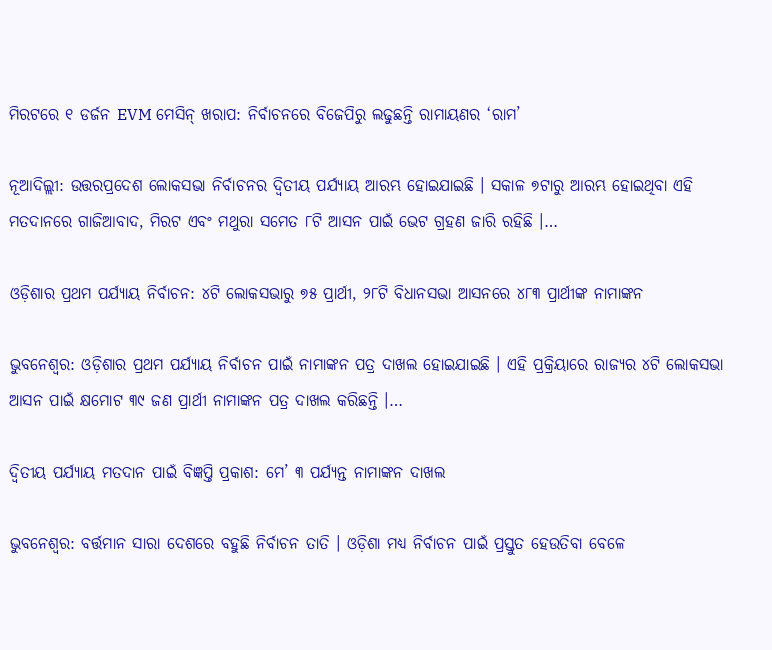ମିରଟରେ ୧ ଡର୍ଜନ EVM ମେସିନ୍ ଖରାପ: ନିର୍ବାଚନରେ ବିଜେପିରୁ ଲଢୁଛନ୍ତି ରାମାୟଣର ‘ରାମ’

ନୂଆଦିଲ୍ଲୀ: ଉତ୍ତରପ୍ରଦେଶ ଲୋକସଭା ନିର୍ବାଚନର ଦ୍ୱିତୀୟ ପର୍ଯ୍ୟାୟ ଆରମ୍ଭ ହୋଇଯାଇଛି । ସକାଳ ୭ଟାରୁ ଆରମ୍ଭ ହୋଇଥିବା ଏହି ମତଦାନରେ ଗାଜିଆବାଦ, ମିରଟ ଏବଂ ମଥୁରା ସମେତ ୮ଟି ଆସନ ପାଇଁ ଭେଟ ଗ୍ରହଣ ଜାରି ରହିଛି ।…

ଓଡ଼ିଶାର ପ୍ରଥମ ପର୍ଯ୍ୟାୟ ନିର୍ବାଚନ: ୪ଟି ଲୋକସଭାରୁ ୭୫ ପ୍ରାର୍ଥୀ, ୨୮ଟି ବିଧାନସଭା ଆସନରେ ୪୮୩ ପ୍ରାର୍ଥୀଙ୍କ ନାମାଙ୍କନ

ଭୁବନେଶ୍ୱର: ଓଡ଼ିଶାର ପ୍ରଥମ ପର୍ଯ୍ୟାୟ ନିର୍ବାଚନ ପାଇଁ ନାମାଙ୍କନ ପତ୍ର ଦାଖଲ ହୋଇଯାଇଛି । ଏହି ପ୍ରକ୍ରିୟାରେ ରାଜ୍ୟର ୪ଟି ଲୋକସଭା ଆସନ ପାଇଁ କ୍ଷମୋଟ ୩୯ ଜଣ ପ୍ରାର୍ଥୀ ନାମାଙ୍କନ ପତ୍ର ଦାଖଲ କରିଛନ୍ତି ।…

ଦ୍ୱିତୀୟ ପର୍ଯ୍ୟାୟ ମତଦାନ ପାଇଁ ବିଜ୍ଞପ୍ତି ପ୍ରକାଶ: ମେ’ ୩ ପର୍ଯ୍ୟନ୍ତ ନାମାଙ୍କନ ଦାଖଲ

ଭୁବନେଶ୍ୱର: ବର୍ତ୍ତମାନ ସାରା ଦେଶରେ ବହୁଛି ନିର୍ବାଚନ ତାତି । ଓଡ଼ିଶା ମଧ୍ୟ ନିର୍ବାଚନ ପାଇଁ ପ୍ରସ୍ତୁତ ହେଉତିବା ବେଳେ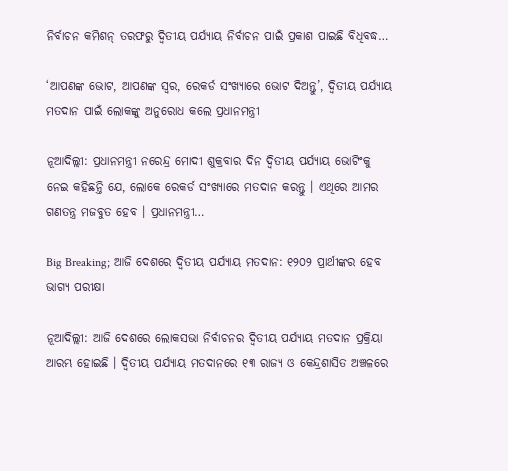ନିର୍ବାଚନ କମିଶନ୍ ତରଫରୁ ଦ୍ୱିତୀୟ ପର୍ଯ୍ୟାୟ ନିର୍ବାଚନ ପାଇଁ ପ୍ରକାଶ ପାଇଛି ବିଧିବଦ୍ଧ…

‘ଆପଣଙ୍କ ଭୋଟ, ଆପଣଙ୍କ ସ୍ୱର, ରେକର୍ଡ ସଂଖ୍ୟାରେ ଭୋଟ ଦିଅନ୍ତୁ’, ଦ୍ୱିତୀୟ ପର୍ଯ୍ୟାୟ ମତଦାନ ପାଇଁ ଲୋକଙ୍କୁ ଅନୁରୋଧ କଲେ ପ୍ରଧାନମନ୍ତ୍ରୀ

ନୂଆଦିଲ୍ଲୀ: ପ୍ରଧାନମନ୍ତ୍ରୀ ନରେନ୍ଦ୍ର ମୋଦୀ ଶୁକ୍ରବାର ଦିନ ଦ୍ୱିତୀୟ ପର୍ଯ୍ୟାୟ ଭୋଟିଂକୁ ନେଇ କହିଛନ୍ତି ଯେ, ଲୋକେ ରେକର୍ଡ ସଂଖ୍ୟାରେ ମତଦାନ କରନ୍ତୁ । ଏଥିରେ ଆମର ଗଣତନ୍ତ୍ର ମଜବୁତ ହେବ । ପ୍ରଧାନମନ୍ତ୍ରୀ…

Big Breaking; ଆଜି ଦେଶରେ ଦ୍ୱିତୀୟ ପର୍ଯ୍ୟାୟ ମତଦାନ: ୧୨୦୨ ପ୍ରାର୍ଥୀଙ୍କର ହେବ ଭାଗ୍ୟ ପରୀକ୍ଷା

ନୂଆଦିଲ୍ଲୀ: ଆଜି ଦେଶରେ ଲୋକସଭା ନିର୍ବାଚନର ଦ୍ୱିତୀୟ ପର୍ଯ୍ୟାୟ ମତଦାନ ପ୍ରକ୍ରିୟା ଆରମ୍ଭ ହୋଇଛି । ଦ୍ୱିତୀୟ ପର୍ଯ୍ୟାୟ ମତଦାନରେ ୧୩ ରାଜ୍ୟ ଓ କେନ୍ଦ୍ରଶାସିତ ଅଞ୍ଚଳରେ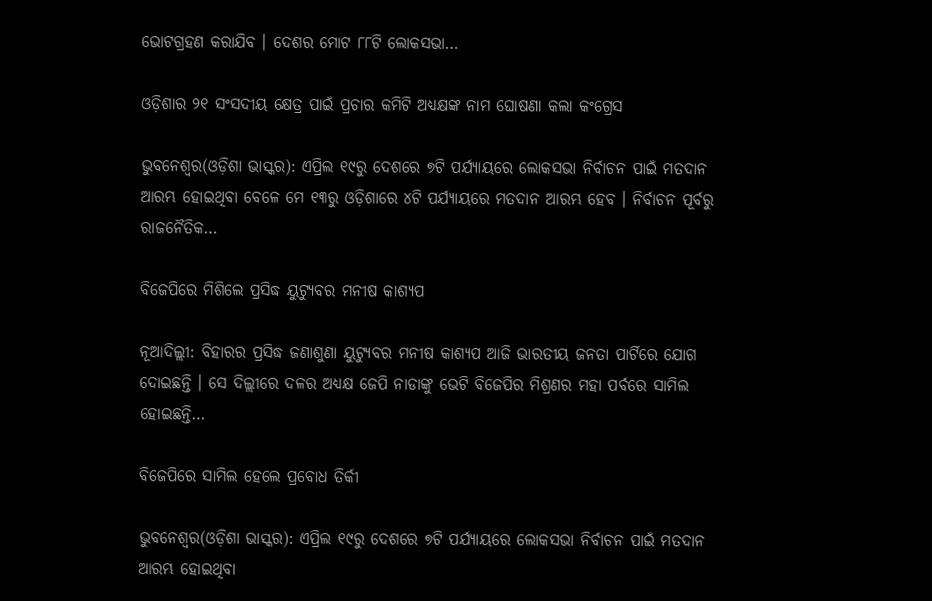ଭୋଟଗ୍ରହଣ କରାଯିବ । ଦେଶର ମୋଟ ୮୮ଟି ଲୋକସଭା…

ଓଡ଼ିଶାର ୨୧ ସଂସଦୀୟ କ୍ଷେତ୍ର ପାଇଁ ପ୍ରଚାର କମିଟି ଅଧ୍ୟକ୍ଷଙ୍କ ନାମ ଘୋଷଣା କଲା କଂଗ୍ରେସ

ଭୁବନେଶ୍ୱର(ଓଡ଼ିଶା ଭାସ୍କର): ଏପ୍ରିଲ ୧୯ରୁ ଦେଶରେ ୭ଟି ପର୍ଯ୍ୟାୟରେ ଲୋକସଭା ନିର୍ବାଚନ ପାଇଁ ମତଦାନ ଆରମ୍ଭ ହୋଇଥିବା ବେଳେ ମେ ୧୩ରୁ ଓଡ଼ିଶାରେ ୪ଟି ପର୍ଯ୍ୟାୟରେ ମତଦାନ ଆରମ୍ଭ ହେବ । ନିର୍ବାଚନ ପୂର୍ବରୁ ରାଜନୈତିକ…

ବିଜେପିରେ ମିଶିଲେ ପ୍ରସିଦ୍ଧ ୟୁଟ୍ୟୁବର ମନୀଷ କାଶ୍ୟପ

ନୂଆଦିଲ୍ଲୀ: ବିହାରର ପ୍ରସିଦ୍ଧ ଜଣାଶୁଣା ୟୁଟ୍ୟୁବର ମନୀଷ କାଶ୍ୟପ ଆଜି ଭାରତୀୟ ଜନତା ପାର୍ଟିରେ ଯୋଗ ଦୋଇଛନ୍ତି । ସେ ଦିଲ୍ଲୀରେ ଦଳର ଅଧ୍ୟକ୍ଷ ଜେପି ନାଡାଙ୍କୁ ଭେଟି ବିଜେପିର ମିଶ୍ରଣର ମହା ପର୍ବରେ ସାମିଲ ହୋଇଛନ୍ତି…

ବିଜେପିରେ ସାମିଲ ହେଲେ ପ୍ରବୋଧ ତିର୍କୀ

ଭୁବନେଶ୍ୱର(ଓଡ଼ିଶା ଭାସ୍କର): ଏପ୍ରିଲ ୧୯ରୁ ଦେଶରେ ୭ଟି ପର୍ଯ୍ୟାୟରେ ଲୋକସଭା ନିର୍ବାଚନ ପାଇଁ ମତଦାନ ଆରମ୍ଭ ହୋଇଥିବା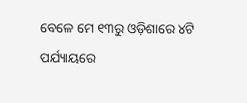ବେଳେ ମେ ୧୩ରୁ ଓଡ଼ିଶାରେ ୪ଟି ପର୍ଯ୍ୟାୟରେ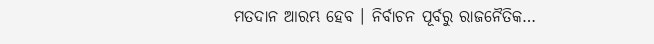ମତଦାନ ଆରମ୍ଭ ହେବ । ନିର୍ବାଚନ ପୂର୍ବରୁ ରାଜନୈତିକ…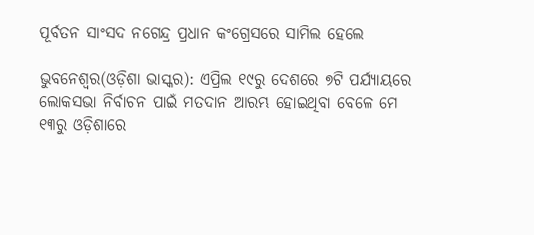ପୂର୍ବତନ ସାଂସଦ ନଗେନ୍ଦ୍ର ପ୍ରଧାନ କଂଗ୍ରେସରେ ସାମିଲ ହେଲେ

ଭୁବନେଶ୍ୱର(ଓଡ଼ିଶା ଭାସ୍କର): ଏପ୍ରିଲ ୧୯ରୁ ଦେଶରେ ୭ଟି ପର୍ଯ୍ୟାୟରେ ଲୋକସଭା ନିର୍ବାଚନ ପାଇଁ ମତଦାନ ଆରମ୍ଭ ହୋଇଥିବା ବେଳେ ମେ ୧୩ରୁ ଓଡ଼ିଶାରେ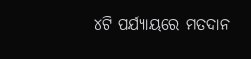୪ଟି ପର୍ଯ୍ୟାୟରେ ମତଦାନ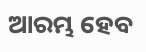ଆରମ୍ଭ ହେବ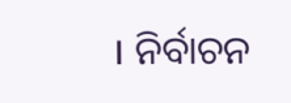। ନିର୍ବାଚନ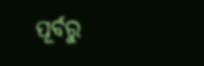ପୂର୍ବରୁ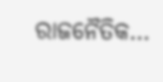ରାଜନୈତିକ…